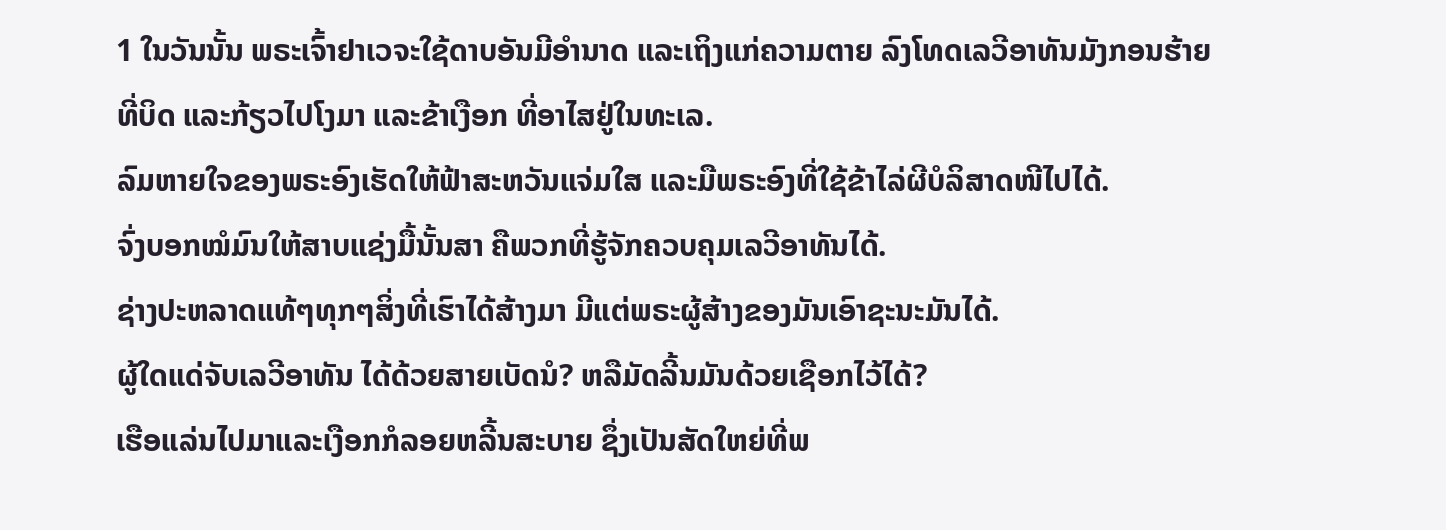1 ໃນວັນນັ້ນ ພຣະເຈົ້າຢາເວຈະໃຊ້ດາບອັນມີອຳນາດ ແລະເຖິງແກ່ຄວາມຕາຍ ລົງໂທດເລວີອາທັນມັງກອນຮ້າຍທີ່ບິດ ແລະກ້ຽວໄປໂງມາ ແລະຂ້າເງືອກ ທີ່ອາໄສຢູ່ໃນທະເລ.
ລົມຫາຍໃຈຂອງພຣະອົງເຮັດໃຫ້ຟ້າສະຫວັນແຈ່ມໃສ ແລະມືພຣະອົງທີ່ໃຊ້ຂ້າໄລ່ຜີບໍລິສາດໜີໄປໄດ້.
ຈົ່ງບອກໝໍມົນໃຫ້ສາບແຊ່ງມື້ນັ້ນສາ ຄືພວກທີ່ຮູ້ຈັກຄວບຄຸມເລວີອາທັນໄດ້.
ຊ່າງປະຫລາດແທ້ໆທຸກໆສິ່ງທີ່ເຮົາໄດ້ສ້າງມາ ມີແຕ່ພຣະຜູ້ສ້າງຂອງມັນເອົາຊະນະມັນໄດ້.
ຜູ້ໃດແດ່ຈັບເລວີອາທັນ ໄດ້ດ້ວຍສາຍເບັດນໍ? ຫລືມັດລີ້ນມັນດ້ວຍເຊືອກໄວ້ໄດ້?
ເຮືອແລ່ນໄປມາແລະເງືອກກໍລອຍຫລີ້ນສະບາຍ ຊຶ່ງເປັນສັດໃຫຍ່ທີ່ພ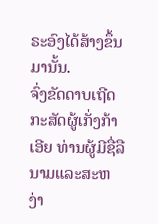ຣະອົງໄດ້ສ້າງຂຶ້ນມານັ້ນ.
ຈົ່ງຂັດດາບເຖີດ ກະສັດຜູ້ເກັ່ງກ້າເອີຍ ທ່ານຜູ້ມີຊື່ລືນາມແລະສະຫງ່າ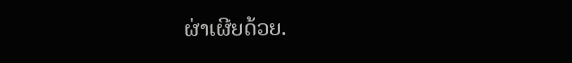ຜ່າເຜີຍດ້ວຍ.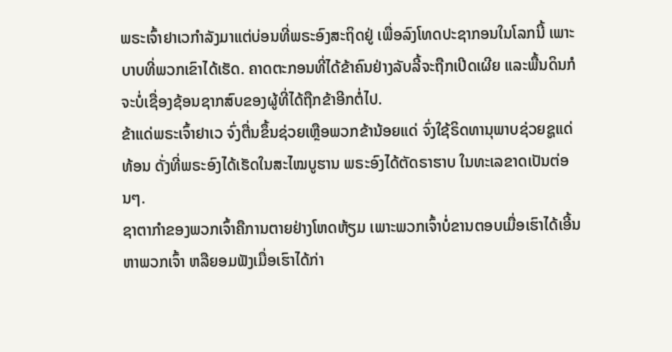ພຣະເຈົ້າຢາເວກຳລັງມາແຕ່ບ່ອນທີ່ພຣະອົງສະຖິດຢູ່ ເພື່ອລົງໂທດປະຊາກອນໃນໂລກນີ້ ເພາະບາບທີ່ພວກເຂົາໄດ້ເຮັດ. ຄາດຕະກອນທີ່ໄດ້ຂ້າຄົນຢ່າງລັບລີ້ຈະຖືກເປີດເຜີຍ ແລະພື້ນດິນກໍຈະບໍ່ເຊື່ອງຊ້ອນຊາກສົບຂອງຜູ້ທີ່ໄດ້ຖືກຂ້າອີກຕໍ່ໄປ.
ຂ້າແດ່ພຣະເຈົ້າຢາເວ ຈົ່ງຕື່ນຂຶ້ນຊ່ວຍເຫຼືອພວກຂ້ານ້ອຍແດ່ ຈົ່ງໃຊ້ຣິດທານຸພາບຊ່ວຍຊູແດ່ທ້ອນ ດັ່ງທີ່ພຣະອົງໄດ້ເຮັດໃນສະໄໝບູຮານ ພຣະອົງໄດ້ຕັດຣາຮາບ ໃນທະເລຂາດເປັນຕ່ອນໆ.
ຊາຕາກຳຂອງພວກເຈົ້າຄືການຕາຍຢ່າງໂຫດຫ້ຽມ ເພາະພວກເຈົ້າບໍ່ຂານຕອບເມື່ອເຮົາໄດ້ເອີ້ນຫາພວກເຈົ້າ ຫລືຍອມຟັງເມື່ອເຮົາໄດ້ກ່າ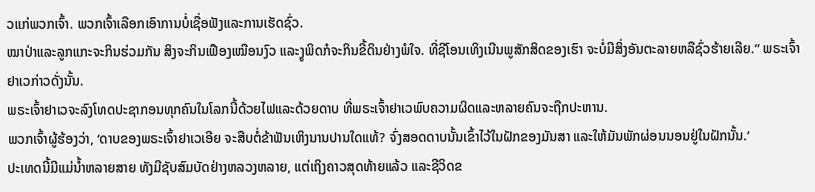ວແກ່ພວກເຈົ້າ. ພວກເຈົ້າເລືອກເອົາການບໍ່ເຊື່ອຟັງແລະການເຮັດຊົ່ວ.
ໝາປ່າແລະລູກແກະຈະກິນຮ່ວມກັນ ສິງຈະກິນເຟືອງເໝືອນງົວ ແລະງູພິດກໍຈະກິນຂີ້ດິນຢ່າງພໍໃຈ. ທີ່ຊີໂອນເທິງເນີນພູສັກສິດຂອງເຮົາ ຈະບໍ່ມີສິ່ງອັນຕະລາຍຫລືຊົ່ວຮ້າຍເລີຍ.” ພຣະເຈົ້າຢາເວກ່າວດັ່ງນັ້ນ.
ພຣະເຈົ້າຢາເວຈະລົງໂທດປະຊາກອນທຸກຄົນໃນໂລກນີ້ດ້ວຍໄຟແລະດ້ວຍດາບ ທີ່ພຣະເຈົ້າຢາເວພົບຄວາມຜິດແລະຫລາຍຄົນຈະຖືກປະຫານ.
ພວກເຈົ້າຜູ້ຮ້ອງວ່າ, ‘ດາບຂອງພຣະເຈົ້າຢາເວເອີຍ ຈະສືບຕໍ່ຂ້າຟັນເຫິງນານປານໃດແທ້? ຈົ່ງສອດດາບນັ້ນເຂົ້າໄວ້ໃນຝັກຂອງມັນສາ ແລະໃຫ້ມັນພັກຜ່ອນນອນຢູ່ໃນຝັກນັ້ນ.’
ປະເທດນີ້ມີແມ່ນໍ້າຫລາຍສາຍ ທັງມີຊັບສົມບັດຢ່າງຫລວງຫລາຍ, ແຕ່ເຖິງຄາວສຸດທ້າຍແລ້ວ ແລະຊີວິດຂ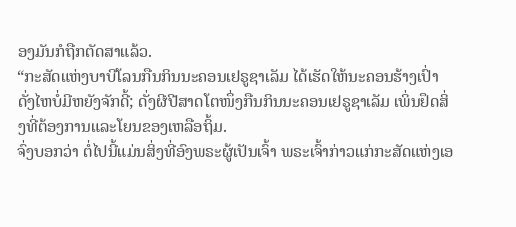ອງມັນກໍຖືກຕັດສາແລ້ວ.
“ກະສັດແຫ່ງບາບີໂລນກືນກິນນະຄອນເຢຣູຊາເລັມ ໄດ້ເຮັດໃຫ້ນະຄອນຮ້າງເປົ່າດັ່ງໄຫບໍ່ມີຫຍັງຈັກດີ້; ດັ່ງຜີປີສາດໂຕໜຶ່ງກືນກິນນະຄອນເຢຣູຊາເລັມ ເພິ່ນຢຶດສິ່ງທີ່ຕ້ອງການແລະໂຍນຂອງເຫລືອຖິ້ມ.
ຈົ່ງບອກວ່າ ຕໍ່ໄປນີ້ແມ່ນສິ່ງທີ່ອົງພຣະຜູ້ເປັນເຈົ້າ ພຣະເຈົ້າກ່າວແກ່ກະສັດແຫ່ງເອ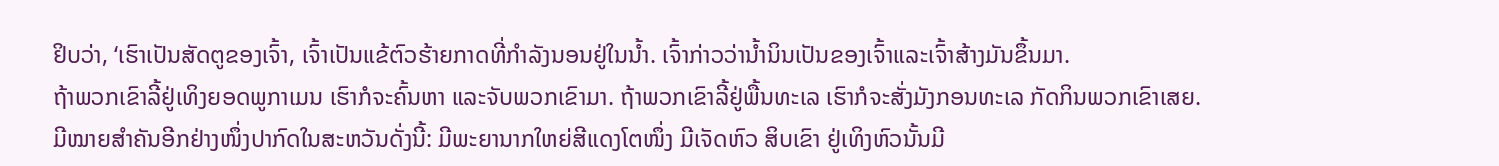ຢິບວ່າ, ‘ເຮົາເປັນສັດຕູຂອງເຈົ້າ, ເຈົ້າເປັນແຂ້ຕົວຮ້າຍກາດທີ່ກຳລັງນອນຢູ່ໃນນໍ້າ. ເຈົ້າກ່າວວ່ານໍ້ານິນເປັນຂອງເຈົ້າແລະເຈົ້າສ້າງມັນຂຶ້ນມາ.
ຖ້າພວກເຂົາລີ້ຢູ່ເທິງຍອດພູກາເມນ ເຮົາກໍຈະຄົ້ນຫາ ແລະຈັບພວກເຂົາມາ. ຖ້າພວກເຂົາລີ້ຢູ່ພື້ນທະເລ ເຮົາກໍຈະສັ່ງມັງກອນທະເລ ກັດກິນພວກເຂົາເສຍ.
ມີໝາຍສຳຄັນອີກຢ່າງໜຶ່ງປາກົດໃນສະຫວັນດັ່ງນີ້: ມີພະຍານາກໃຫຍ່ສີແດງໂຕໜຶ່ງ ມີເຈັດຫົວ ສິບເຂົາ ຢູ່ເທິງຫົວນັ້ນມີ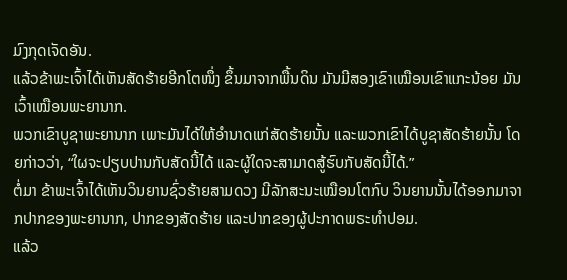ມົງກຸດເຈັດອັນ.
ແລ້ວຂ້າພະເຈົ້າໄດ້ເຫັນສັດຮ້າຍອີກໂຕໜຶ່ງ ຂຶ້ນມາຈາກພື້ນດິນ ມັນມີສອງເຂົາເໝືອນເຂົາແກະນ້ອຍ ມັນເວົ້າເໝືອນພະຍານາກ.
ພວກເຂົາບູຊາພະຍານາກ ເພາະມັນໄດ້ໃຫ້ອຳນາດແກ່ສັດຮ້າຍນັ້ນ ແລະພວກເຂົາໄດ້ບູຊາສັດຮ້າຍນັ້ນ ໂດຍກ່າວວ່າ, “ໃຜຈະປຽບປານກັບສັດນີ້ໄດ້ ແລະຜູ້ໃດຈະສາມາດສູ້ຮົບກັບສັດນີ້ໄດ້.”
ຕໍ່ມາ ຂ້າພະເຈົ້າໄດ້ເຫັນວິນຍານຊົ່ວຮ້າຍສາມດວງ ມີລັກສະນະເໝືອນໂຕກົບ ວິນຍານນັ້ນໄດ້ອອກມາຈາກປາກຂອງພະຍານາກ, ປາກຂອງສັດຮ້າຍ ແລະປາກຂອງຜູ້ປະກາດພຣະທຳປອມ.
ແລ້ວ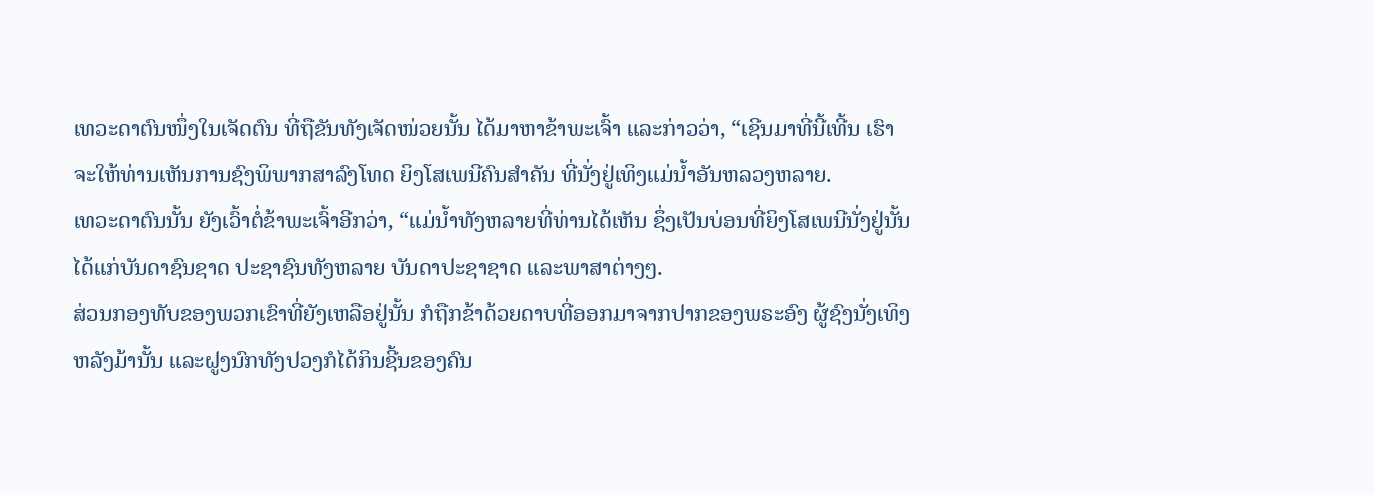ເທວະດາຕົນໜຶ່ງໃນເຈັດຕົນ ທີ່ຖືຂັນທັງເຈັດໜ່ວຍນັ້ນ ໄດ້ມາຫາຂ້າພະເຈົ້າ ແລະກ່າວວ່າ, “ເຊີນມາທີ່ນີ້ເທີ້ນ ເຮົາຈະໃຫ້ທ່ານເຫັນການຊົງພິພາກສາລົງໂທດ ຍິງໂສເພນີຄົນສຳຄັນ ທີ່ນັ່ງຢູ່ເທິງແມ່ນໍ້າອັນຫລວງຫລາຍ.
ເທວະດາຕົນນັ້ນ ຍັງເວົ້າຕໍ່ຂ້າພະເຈົ້າອີກວ່າ, “ແມ່ນໍ້າທັງຫລາຍທີ່ທ່ານໄດ້ເຫັນ ຊຶ່ງເປັນບ່ອນທີ່ຍິງໂສເພນີນັ່ງຢູ່ນັ້ນ ໄດ້ແກ່ບັນດາຊົນຊາດ ປະຊາຊົນທັງຫລາຍ ບັນດາປະຊາຊາດ ແລະພາສາຕ່າງໆ.
ສ່ວນກອງທັບຂອງພວກເຂົາທີ່ຍັງເຫລືອຢູ່ນັ້ນ ກໍຖືກຂ້າດ້ວຍດາບທີ່ອອກມາຈາກປາກຂອງພຣະອົງ ຜູ້ຊົງນັ່ງເທິງຫລັງມ້ານັ້ນ ແລະຝູງນົກທັງປວງກໍໄດ້ກິນຊີ້ນຂອງຄົນ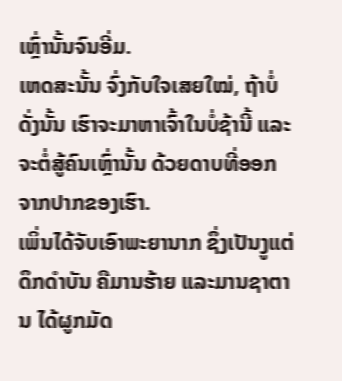ເຫຼົ່ານັ້ນຈົນອີ່ມ.
ເຫດສະນັ້ນ ຈົ່ງກັບໃຈເສຍໃໝ່, ຖ້າບໍ່ດັ່ງນັ້ນ ເຮົາຈະມາຫາເຈົ້າໃນບໍ່ຊ້ານີ້ ແລະຈະຕໍ່ສູ້ຄົນເຫຼົ່ານັ້ນ ດ້ວຍດາບທີ່ອອກຈາກປາກຂອງເຮົາ.
ເພິ່ນໄດ້ຈັບເອົາພະຍານາກ ຊຶ່ງເປັນງູແຕ່ດຶກດຳບັນ ຄືມານຮ້າຍ ແລະມານຊາຕານ ໄດ້ຜູກມັດ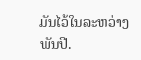ມັນໄວ້ໃນລະຫວ່າງພັນປີ.